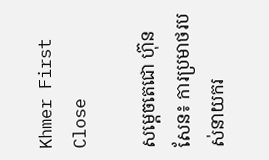Khmer First Close

សម្តេចតេជោ ហ៊ុន សែន៖ ការប្រមាថរបស់នាយករ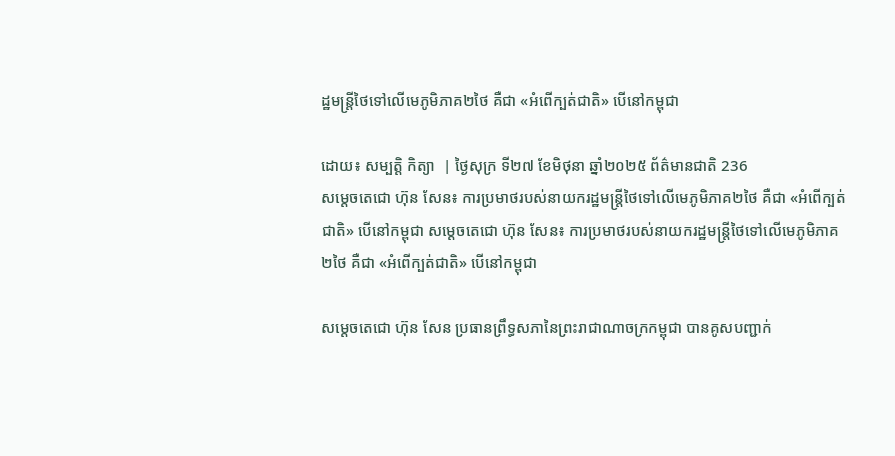ដ្ឋមន្រ្តីថៃទៅលើមេភូមិភាគ២ថៃ គឺជា «អំពើក្បត់ជាតិ» បើនៅកម្ពុជា

ដោយ៖ សម្បត្តិ កិត្យា  | ថ្ងៃសុក្រ ទី២៧ ខែមិថុនា ឆ្នាំ២០២៥ ព័ត៌មានជាតិ 236
សម្តេចតេជោ ហ៊ុន សែន៖ ការប្រមាថរបស់នាយករដ្ឋមន្រ្តីថៃទៅលើមេភូមិភាគ២ថៃ គឺជា «អំពើក្បត់ជាតិ» បើនៅកម្ពុជា សម្តេចតេជោ ហ៊ុន សែន៖ ការប្រមាថរបស់នាយករដ្ឋមន្រ្តីថៃទៅលើមេភូមិភាគ២ថៃ គឺជា «អំពើក្បត់ជាតិ» បើនៅកម្ពុជា

សម្តេចតេជោ ហ៊ុន សែន ប្រធានព្រឹទ្ធសភានៃព្រះរាជាណាចក្រកម្ពុជា បានគូសបញ្ជាក់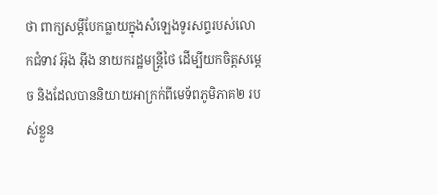ថា ពាក្យសម្តីបែកធ្លាយក្នុងសំឡេងទូរសព្ទរបស់លោកជំទាវ អ៊ុង អ៊ីង នាយករដ្ឋមន្រ្ដីថៃ ដើម្បីយកចិត្តសម្ដេច និងដែលបាននិយាយអាក្រក់ពីមេទ័ពភូមិភាគ២ របស់ខ្លួន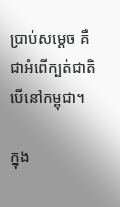ប្រាប់សម្ដេច គឺជាអំពើក្បត់ជាតិ បើនៅកម្ពុជា។

ក្នុង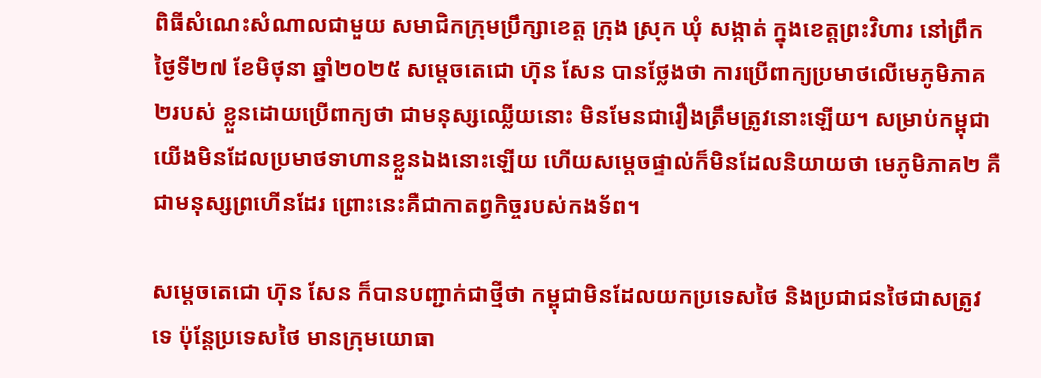ពិធីសំណេះសំណាលជាមួយ សមាជិកក្រុមប្រឹក្សាខេត្ត ក្រុង ស្រុក ឃុំ សង្កាត់ ក្នុងខេត្តព្រះវិហារ នៅព្រឹកថ្ងៃទី២៧ ខែមិថុនា ឆ្នាំ២០២៥ សម្តេចតេជោ ហ៊ុន សែន បានថ្លែងថា ការប្រើពាក្យប្រមាថលើមេភូមិភាគ២របស់ ខ្លួនដោយប្រើពាក្យថា ជាមនុស្សឈ្លើយនោះ មិនមែនជារឿងត្រឹមត្រូវនោះឡើយ។ សម្រាប់កម្ពុជា យើងមិនដែលប្រមាថទាហានខ្លួនឯងនោះឡើយ ហើយសម្តេចផ្ទាល់ក៏មិនដែលនិយាយថា មេភូមិភាគ២ គឺជាមនុស្សព្រហើនដែរ ព្រោះនេះគឺជាកាតព្វកិច្ចរបស់កងទ័ព។

សម្តេចតេជោ ហ៊ុន សែន ក៏បានបញ្ជាក់ជាថ្មីថា កម្ពុជាមិនដែលយកប្រទេសថៃ និងប្រជាជនថៃជាសត្រូវទេ ប៉ុន្ដែប្រទេសថៃ មានក្រុមយោធា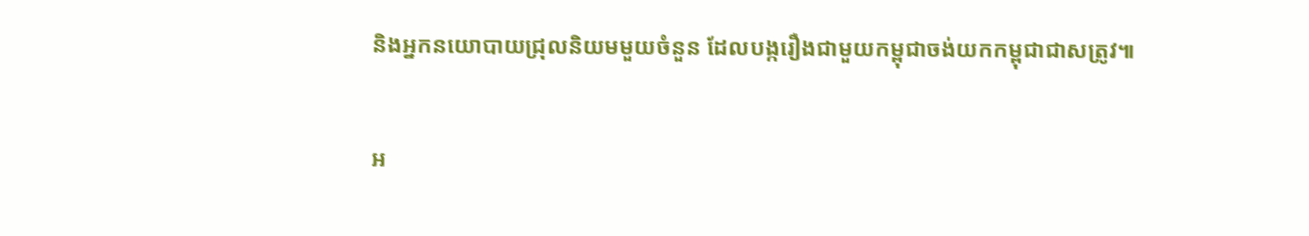និងអ្នកនយោបាយជ្រុលនិយមមួយចំនួន ដែលបង្ករឿងជាមួយកម្ពុជាចង់យកកម្ពុជាជាសត្រូវ៕

អ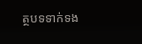ត្ថបទទាក់ទង